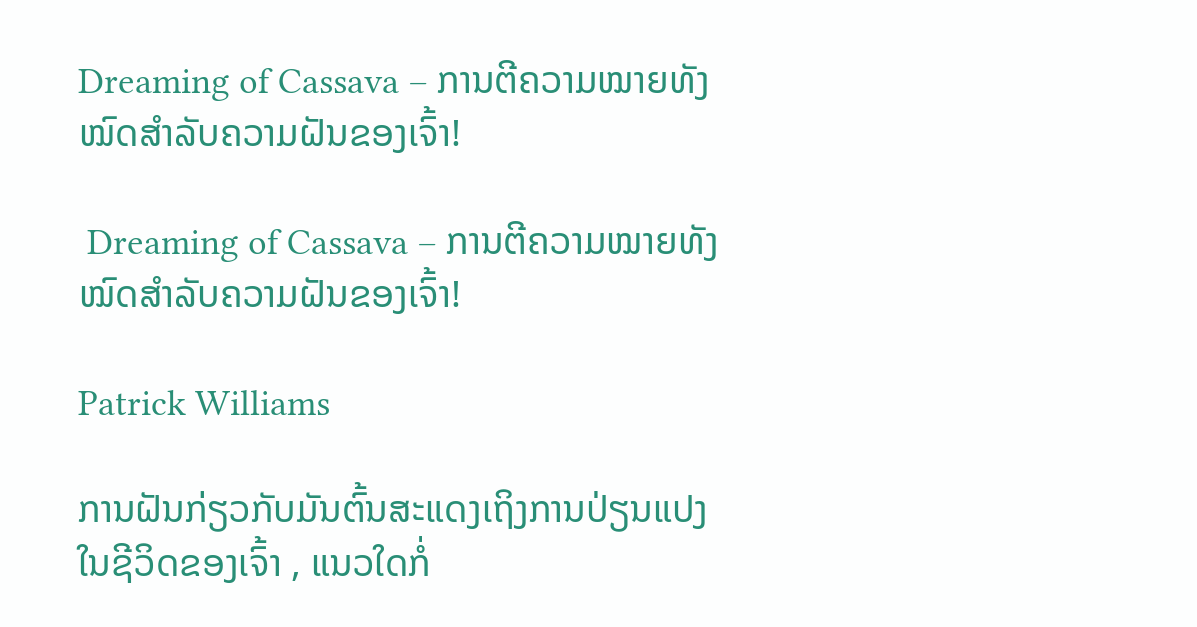Dreaming of Cassava – ການຕີຄວາມໝາຍທັງໝົດສຳລັບຄວາມຝັນຂອງເຈົ້າ!

 Dreaming of Cassava – ການຕີຄວາມໝາຍທັງໝົດສຳລັບຄວາມຝັນຂອງເຈົ້າ!

Patrick Williams

ການຝັນກ່ຽວກັບມັນຕົ້ນສະແດງເຖິງການປ່ຽນແປງໃນຊີວິດຂອງເຈົ້າ , ແນວໃດກໍ່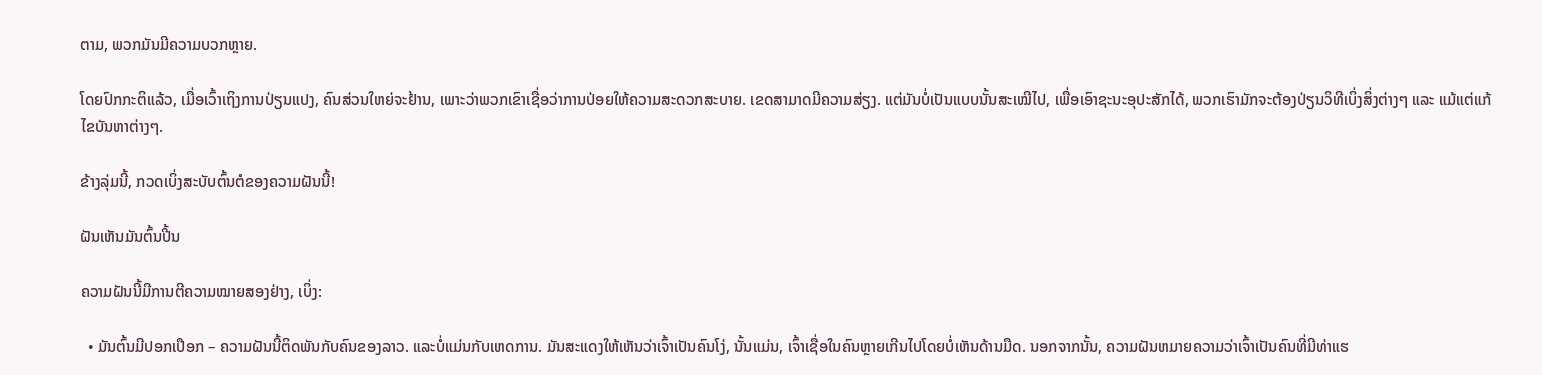ຕາມ, ພວກມັນມີຄວາມບວກຫຼາຍ.

ໂດຍປົກກະຕິແລ້ວ, ເມື່ອເວົ້າເຖິງການປ່ຽນແປງ, ຄົນສ່ວນໃຫຍ່ຈະຢ້ານ, ເພາະວ່າພວກເຂົາເຊື່ອວ່າການປ່ອຍໃຫ້ຄວາມສະດວກສະບາຍ. ເຂດສາມາດມີຄວາມສ່ຽງ. ແຕ່ມັນບໍ່ເປັນແບບນັ້ນສະເໝີໄປ, ເພື່ອເອົາຊະນະອຸປະສັກໄດ້, ພວກເຮົາມັກຈະຕ້ອງປ່ຽນວິທີເບິ່ງສິ່ງຕ່າງໆ ແລະ ແມ້ແຕ່ແກ້ໄຂບັນຫາຕ່າງໆ.

ຂ້າງລຸ່ມນີ້, ກວດເບິ່ງສະບັບຕົ້ນຕໍຂອງຄວາມຝັນນີ້!

ຝັນເຫັນມັນຕົ້ນປີ້ນ

ຄວາມຝັນນີ້ມີການຕີຄວາມໝາຍສອງຢ່າງ, ເບິ່ງ:

  • ມັນຕົ້ນມີປອກເປືອກ – ຄວາມຝັນນີ້ຕິດພັນກັບຄົນຂອງລາວ. ແລະບໍ່ແມ່ນກັບເຫດການ. ມັນສະແດງໃຫ້ເຫັນວ່າເຈົ້າເປັນຄົນໂງ່, ນັ້ນແມ່ນ, ເຈົ້າເຊື່ອໃນຄົນຫຼາຍເກີນໄປໂດຍບໍ່ເຫັນດ້ານມືດ. ນອກຈາກນັ້ນ, ຄວາມຝັນຫມາຍຄວາມວ່າເຈົ້າເປັນຄົນທີ່ມີທ່າແຮ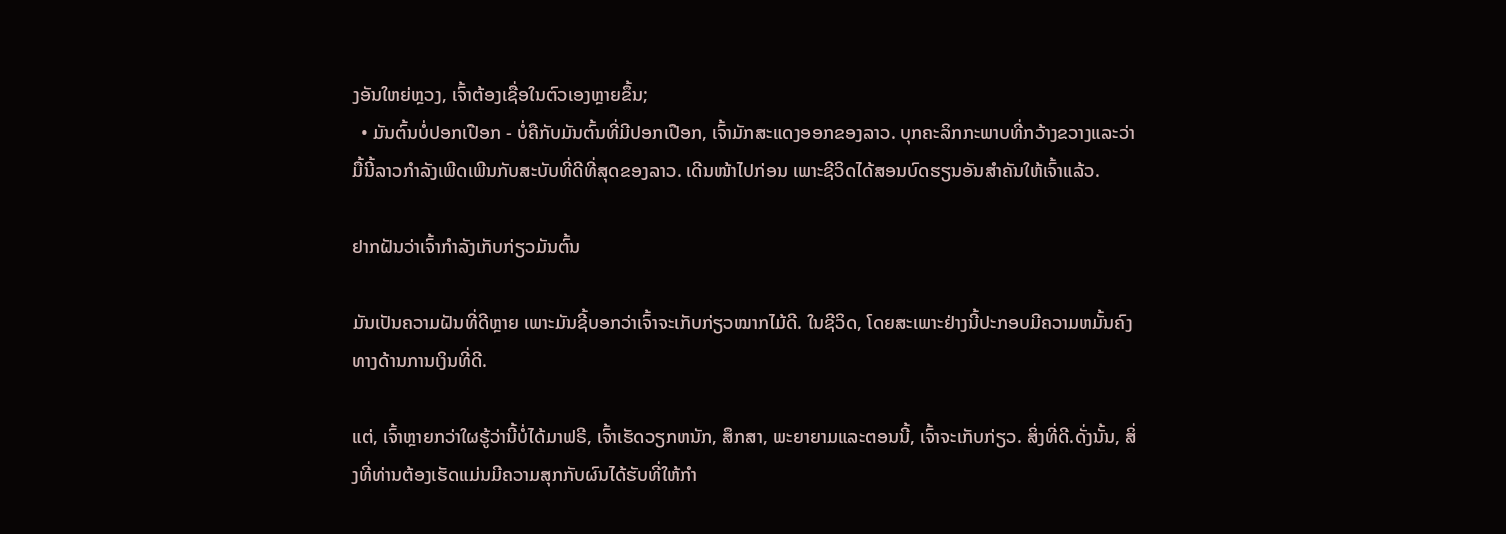ງອັນໃຫຍ່ຫຼວງ, ເຈົ້າຕ້ອງເຊື່ອໃນຕົວເອງຫຼາຍຂຶ້ນ;
  • ມັນຕົ້ນບໍ່ປອກເປືອກ - ບໍ່ຄືກັບມັນຕົ້ນທີ່ມີປອກເປືອກ, ເຈົ້າມັກສະແດງອອກຂອງລາວ. ບຸກຄະລິກກະພາບທີ່ກວ້າງຂວາງແລະວ່າມື້ນີ້ລາວກໍາລັງເພີດເພີນກັບສະບັບທີ່ດີທີ່ສຸດຂອງລາວ. ເດີນໜ້າໄປກ່ອນ ເພາະຊີວິດໄດ້ສອນບົດຮຽນອັນສຳຄັນໃຫ້ເຈົ້າແລ້ວ.

ຢາກຝັນວ່າເຈົ້າກຳລັງເກັບກ່ຽວມັນຕົ້ນ

ມັນເປັນຄວາມຝັນທີ່ດີຫຼາຍ ເພາະມັນຊີ້ບອກວ່າເຈົ້າຈະເກັບກ່ຽວໝາກໄມ້ດີ. ໃນຊີວິດ, ໂດຍສະເພາະຢ່າງນີ້ປະກອບມີຄວາມຫມັ້ນຄົງທາງດ້ານການເງິນທີ່ດີ.

ແຕ່, ເຈົ້າຫຼາຍກວ່າໃຜຮູ້ວ່ານີ້ບໍ່ໄດ້ມາຟຣີ, ເຈົ້າເຮັດວຽກຫນັກ, ສຶກສາ, ພະຍາຍາມແລະຕອນນີ້, ເຈົ້າຈະເກັບກ່ຽວ. ສິ່ງທີ່ດີ.ດັ່ງນັ້ນ, ສິ່ງທີ່ທ່ານຕ້ອງເຮັດແມ່ນມີຄວາມສຸກກັບຜົນໄດ້ຮັບທີ່ໃຫ້ກໍາ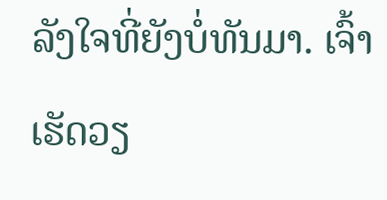ລັງໃຈທີ່ຍັງບໍ່ທັນມາ. ເຈົ້າເຮັດວຽ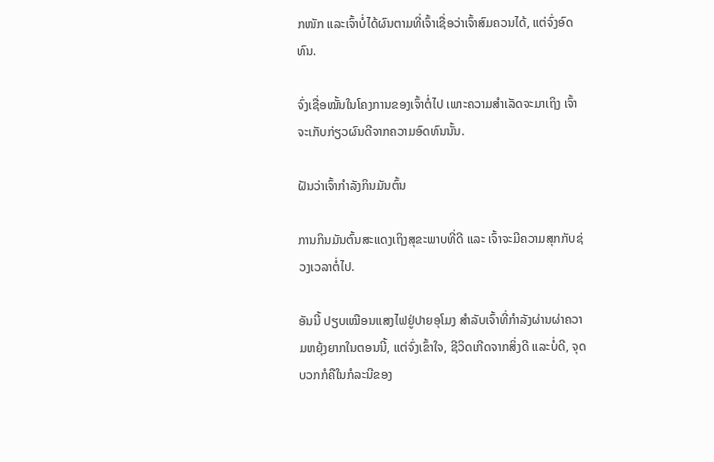ກໜັກ ແລະເຈົ້າບໍ່ໄດ້ຜົນຕາມທີ່ເຈົ້າເຊື່ອວ່າເຈົ້າສົມຄວນໄດ້, ແຕ່ຈົ່ງອົດທົນ.

ຈົ່ງເຊື່ອໝັ້ນໃນໂຄງການຂອງເຈົ້າຕໍ່ໄປ ເພາະຄວາມສຳເລັດຈະມາເຖິງ ເຈົ້າຈະເກັບກ່ຽວຜົນດີຈາກຄວາມອົດທົນນັ້ນ.

ຝັນວ່າເຈົ້າກຳລັງກິນມັນຕົ້ນ

ການກິນມັນຕົ້ນສະແດງເຖິງສຸຂະພາບທີ່ດີ ແລະ ເຈົ້າຈະມີຄວາມສຸກກັບຊ່ວງເວລາຕໍ່ໄປ.

ອັນນີ້ ປຽບເໝືອນແສງໄຟຢູ່ປາຍອຸໂມງ ສຳລັບເຈົ້າທີ່ກຳລັງຜ່ານຜ່າຄວາມຫຍຸ້ງຍາກໃນຕອນນີ້, ແຕ່ຈົ່ງເຂົ້າໃຈ, ຊີວິດເກີດຈາກສິ່ງດີ ແລະບໍ່ດີ, ຈຸດບວກກໍຄືໃນກໍລະນີຂອງ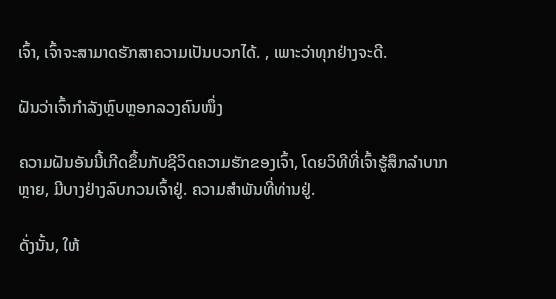ເຈົ້າ, ເຈົ້າຈະສາມາດຮັກສາຄວາມເປັນບວກໄດ້. , ເພາະວ່າທຸກຢ່າງຈະດີ.

ຝັນວ່າເຈົ້າກຳລັງຫຼົບຫຼອກລວງຄົນໜຶ່ງ

ຄວາມຝັນອັນນີ້ເກີດຂຶ້ນກັບຊີວິດຄວາມຮັກຂອງເຈົ້າ, ໂດຍວິທີທີ່ເຈົ້າຮູ້ສຶກລຳບາກຫຼາຍ, ມີບາງຢ່າງລົບກວນເຈົ້າຢູ່. ຄວາມສຳພັນທີ່ທ່ານຢູ່.

ດັ່ງນັ້ນ, ໃຫ້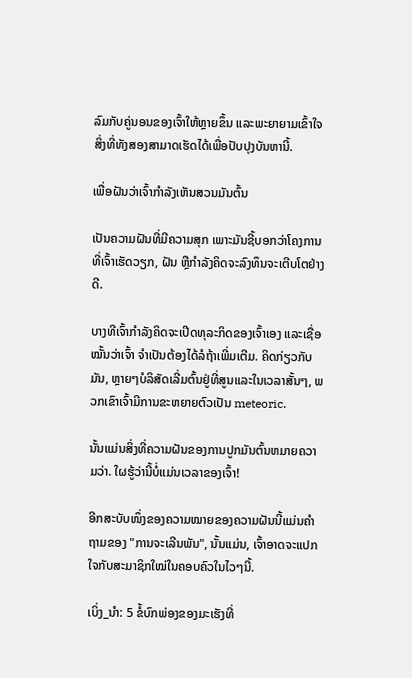ລົມກັບຄູ່ນອນຂອງເຈົ້າໃຫ້ຫຼາຍຂຶ້ນ ແລະພະຍາຍາມເຂົ້າໃຈສິ່ງທີ່ທັງສອງສາມາດເຮັດໄດ້ເພື່ອປັບປຸງບັນຫານີ້.

ເພື່ອຝັນວ່າເຈົ້າກຳລັງເຫັນສວນມັນຕົ້ນ

ເປັນຄວາມຝັນທີ່ມີຄວາມສຸກ ເພາະມັນຊີ້ບອກວ່າໂຄງການທີ່ເຈົ້າເຮັດວຽກ, ຝັນ ຫຼືກຳລັງຄິດຈະລົງທຶນຈະເຕີບໂຕຢ່າງດີ.

ບາງທີເຈົ້າກຳລັງຄິດຈະເປີດທຸລະກິດຂອງເຈົ້າເອງ ແລະເຊື່ອໝັ້ນວ່າເຈົ້າ ຈໍາເປັນຕ້ອງໄດ້ລໍຖ້າເພີ່ມເຕີມ. ຄິດກ່ຽວກັບມັນ, ຫຼາຍໆບໍລິສັດເລີ່ມຕົ້ນຢູ່ທີ່ສູນແລະໃນເວລາສັ້ນໆ, ພວກເຂົາເຈົ້າມີການຂະຫຍາຍຕົວເປັນ meteoric.

ນັ້ນແມ່ນສິ່ງທີ່ຄວາມຝັນຂອງການປູກມັນຕົ້ນຫມາຍຄວາມວ່າ. ໃຜຮູ້ວ່ານີ້ບໍ່ແມ່ນເວລາຂອງເຈົ້າ!

ອີກສະບັບໜຶ່ງຂອງຄວາມໝາຍຂອງຄວາມຝັນນີ້ແມ່ນຄຳຖາມຂອງ "ການຈະເລີນພັນ", ນັ້ນແມ່ນ, ເຈົ້າອາດຈະແປກໃຈກັບສະມາຊິກໃໝ່ໃນຄອບຄົວໃນໄວໆນີ້.

ເບິ່ງ_ນຳ: 5 ຂໍ້ບົກພ່ອງຂອງມະເຮັງທີ່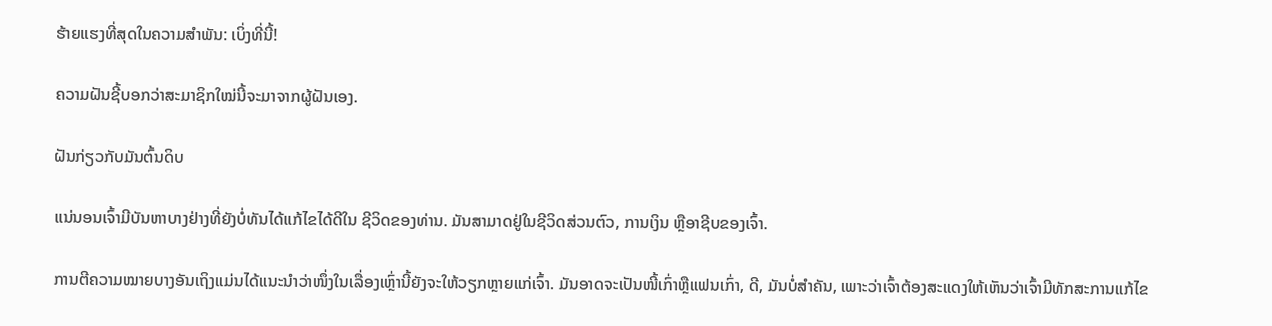ຮ້າຍແຮງທີ່ສຸດໃນຄວາມສໍາພັນ: ເບິ່ງທີ່ນີ້!

ຄວາມຝັນຊີ້ບອກວ່າສະມາຊິກໃໝ່ນີ້ຈະມາຈາກຜູ້ຝັນເອງ.

ຝັນກ່ຽວກັບມັນຕົ້ນດິບ

ແນ່ນອນເຈົ້າມີບັນຫາບາງຢ່າງທີ່ຍັງບໍ່ທັນໄດ້ແກ້ໄຂໄດ້ດີໃນ ຊີວິດຂອງທ່ານ. ມັນສາມາດຢູ່ໃນຊີວິດສ່ວນຕົວ, ການເງິນ ຫຼືອາຊີບຂອງເຈົ້າ.

ການຕີຄວາມໝາຍບາງອັນເຖິງແມ່ນໄດ້ແນະນຳວ່າໜຶ່ງໃນເລື່ອງເຫຼົ່ານີ້ຍັງຈະໃຫ້ວຽກຫຼາຍແກ່ເຈົ້າ. ມັນອາດຈະເປັນໜີ້ເກົ່າຫຼືແຟນເກົ່າ, ດີ, ມັນບໍ່ສໍາຄັນ, ເພາະວ່າເຈົ້າຕ້ອງສະແດງໃຫ້ເຫັນວ່າເຈົ້າມີທັກສະການແກ້ໄຂ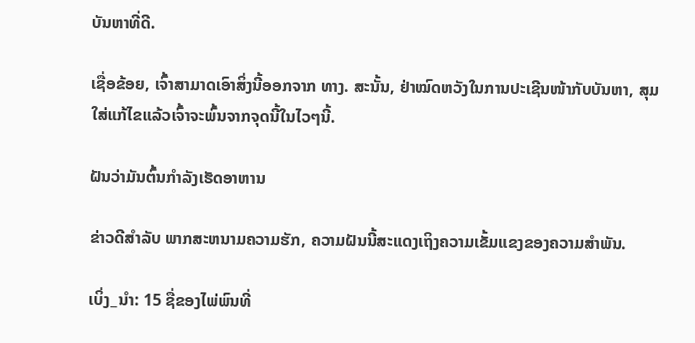ບັນຫາທີ່ດີ.

ເຊື່ອຂ້ອຍ, ເຈົ້າສາມາດເອົາສິ່ງນີ້ອອກຈາກ ທາງ. ສະນັ້ນ, ຢ່າໝົດຫວັງໃນການປະເຊີນໜ້າກັບບັນຫາ, ສຸມໃສ່ແກ້ໄຂແລ້ວເຈົ້າຈະພົ້ນຈາກຈຸດນີ້ໃນໄວໆນີ້.

ຝັນວ່າມັນຕົ້ນກຳລັງເຮັດອາຫານ

ຂ່າວດີສຳລັບ ພາກສະຫນາມຄວາມຮັກ, ຄວາມຝັນນີ້ສະແດງເຖິງຄວາມເຂັ້ມແຂງຂອງຄວາມສໍາພັນ.

ເບິ່ງ_ນຳ: 15 ຊື່ຂອງໄພ່ພົນທີ່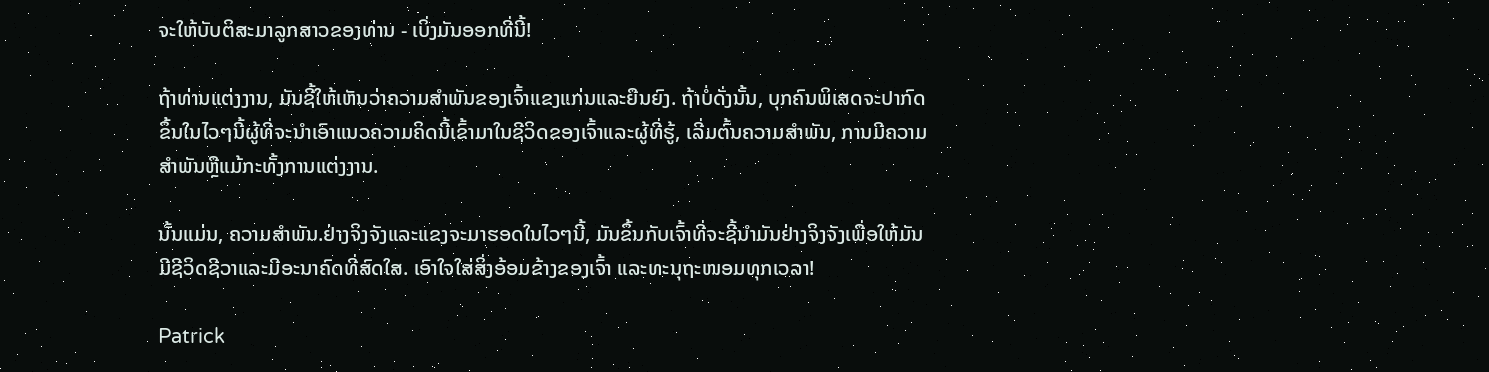ຈະໃຫ້ບັບຕິສະມາລູກສາວຂອງທ່ານ - ເບິ່ງມັນອອກທີ່ນີ້!

ຖ້າທ່ານແຕ່ງງານ, ມັນຊີ້ໃຫ້ເຫັນວ່າຄວາມສໍາພັນຂອງເຈົ້າແຂງແກ່ນແລະຍືນຍົງ. ຖ້າບໍ່ດັ່ງນັ້ນ, ບຸກຄົນພິເສດຈະປາກົດຂຶ້ນໃນໄວໆນີ້ຜູ້ທີ່ຈະນໍາເອົາແນວຄວາມຄິດນີ້ເຂົ້າມາໃນຊີວິດຂອງເຈົ້າແລະຜູ້ທີ່ຮູ້, ເລີ່ມຕົ້ນຄວາມສໍາພັນ, ການມີຄວາມສໍາພັນຫຼືແມ້ກະທັ້ງການແຕ່ງງານ.

ນັ້ນແມ່ນ, ຄວາມສໍາພັນ.ຢ່າງຈິງຈັງແລະແຂງຈະມາຮອດໃນໄວໆນີ້, ມັນຂຶ້ນກັບເຈົ້າທີ່ຈະຊີ້ນໍາມັນຢ່າງຈິງຈັງເພື່ອໃຫ້ມັນມີຊີວິດຊີວາແລະມີອະນາຄົດທີ່ສົດໃສ. ເອົາໃຈໃສ່ສິ່ງອ້ອມຂ້າງຂອງເຈົ້າ ແລະທະນຸຖະໜອມທຸກເວລາ!

Patrick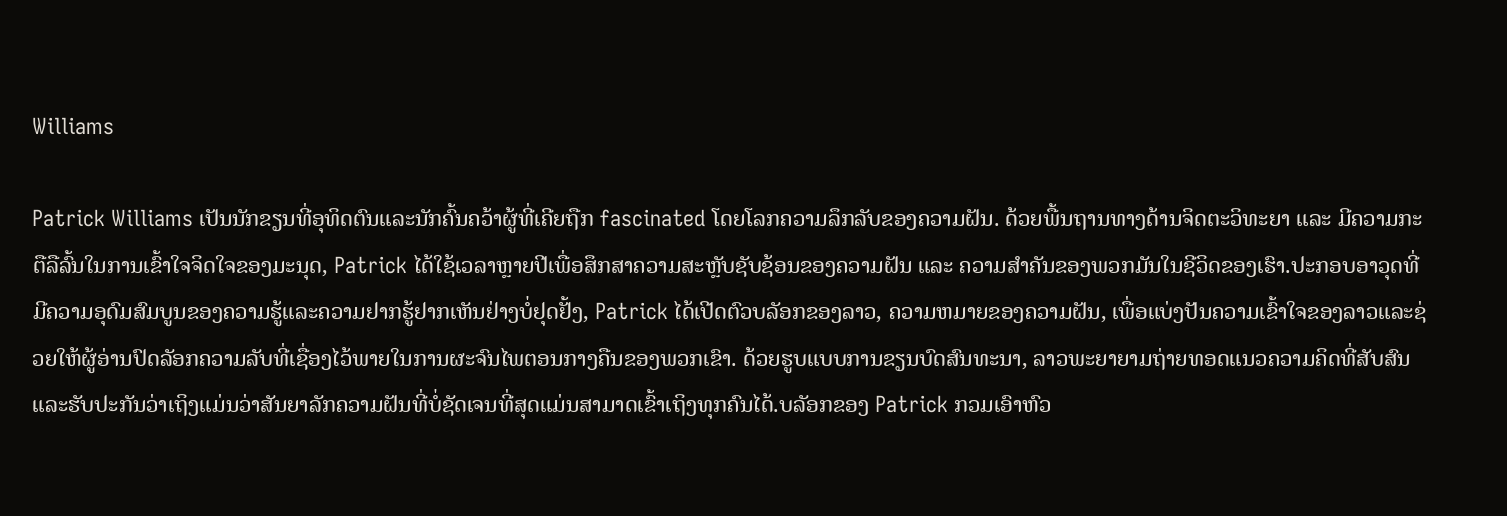Williams

Patrick Williams ເປັນນັກຂຽນທີ່ອຸທິດຕົນແລະນັກຄົ້ນຄວ້າຜູ້ທີ່ເຄີຍຖືກ fascinated ໂດຍໂລກຄວາມລຶກລັບຂອງຄວາມຝັນ. ດ້ວຍພື້ນຖານທາງດ້ານຈິດຕະວິທະຍາ ແລະ ມີຄວາມກະຕືລືລົ້ນໃນການເຂົ້າໃຈຈິດໃຈຂອງມະນຸດ, Patrick ໄດ້ໃຊ້ເວລາຫຼາຍປີເພື່ອສຶກສາຄວາມສະຫຼັບຊັບຊ້ອນຂອງຄວາມຝັນ ແລະ ຄວາມສຳຄັນຂອງພວກມັນໃນຊີວິດຂອງເຮົາ.ປະກອບອາວຸດທີ່ມີຄວາມອຸດົມສົມບູນຂອງຄວາມຮູ້ແລະຄວາມຢາກຮູ້ຢາກເຫັນຢ່າງບໍ່ຢຸດຢັ້ງ, Patrick ໄດ້ເປີດຕົວບລັອກຂອງລາວ, ຄວາມຫມາຍຂອງຄວາມຝັນ, ເພື່ອແບ່ງປັນຄວາມເຂົ້າໃຈຂອງລາວແລະຊ່ວຍໃຫ້ຜູ້ອ່ານປົດລັອກຄວາມລັບທີ່ເຊື່ອງໄວ້ພາຍໃນການຜະຈົນໄພຕອນກາງຄືນຂອງພວກເຂົາ. ດ້ວຍຮູບແບບການຂຽນບົດສົນທະນາ, ລາວພະຍາຍາມຖ່າຍທອດແນວຄວາມຄິດທີ່ສັບສົນແລະຮັບປະກັນວ່າເຖິງແມ່ນວ່າສັນຍາລັກຄວາມຝັນທີ່ບໍ່ຊັດເຈນທີ່ສຸດແມ່ນສາມາດເຂົ້າເຖິງທຸກຄົນໄດ້.ບລັອກຂອງ Patrick ກວມເອົາຫົວ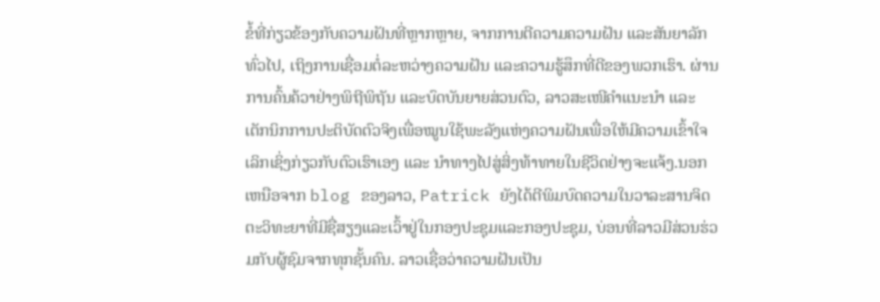ຂໍ້ທີ່ກ່ຽວຂ້ອງກັບຄວາມຝັນທີ່ຫຼາກຫຼາຍ, ຈາກການຕີຄວາມຄວາມຝັນ ແລະສັນຍາລັກທົ່ວໄປ, ເຖິງການເຊື່ອມຕໍ່ລະຫວ່າງຄວາມຝັນ ແລະຄວາມຮູ້ສຶກທີ່ດີຂອງພວກເຮົາ. ຜ່ານການຄົ້ນຄ້ວາຢ່າງພິຖີພິຖັນ ແລະບົດບັນຍາຍສ່ວນຕົວ, ລາວສະເໜີຄຳແນະນຳ ແລະ ເຕັກນິກການປະຕິບັດຕົວຈິງເພື່ອໝູນໃຊ້ພະລັງແຫ່ງຄວາມຝັນເພື່ອໃຫ້ມີຄວາມເຂົ້າໃຈເລິກເຊິ່ງກ່ຽວກັບຕົວເຮົາເອງ ແລະ ນຳທາງໄປສູ່ສິ່ງທ້າທາຍໃນຊີວິດຢ່າງຈະແຈ້ງ.ນອກເຫນືອຈາກ blog ຂອງລາວ, Patrick ຍັງໄດ້ຕີພິມບົດຄວາມໃນວາລະສານຈິດຕະວິທະຍາທີ່ມີຊື່ສຽງແລະເວົ້າຢູ່ໃນກອງປະຊຸມແລະກອງປະຊຸມ, ບ່ອນທີ່ລາວມີສ່ວນຮ່ວມກັບຜູ້ຊົມຈາກທຸກຊັ້ນຄົນ. ລາວເຊື່ອວ່າຄວາມຝັນເປັນ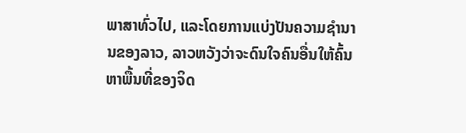ພາສາທົ່ວໄປ, ແລະໂດຍການແບ່ງປັນຄວາມຊໍານານຂອງລາວ, ລາວຫວັງວ່າຈະດົນໃຈຄົນອື່ນໃຫ້ຄົ້ນຫາພື້ນທີ່ຂອງຈິດ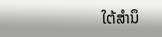ໃຕ້ສໍານຶ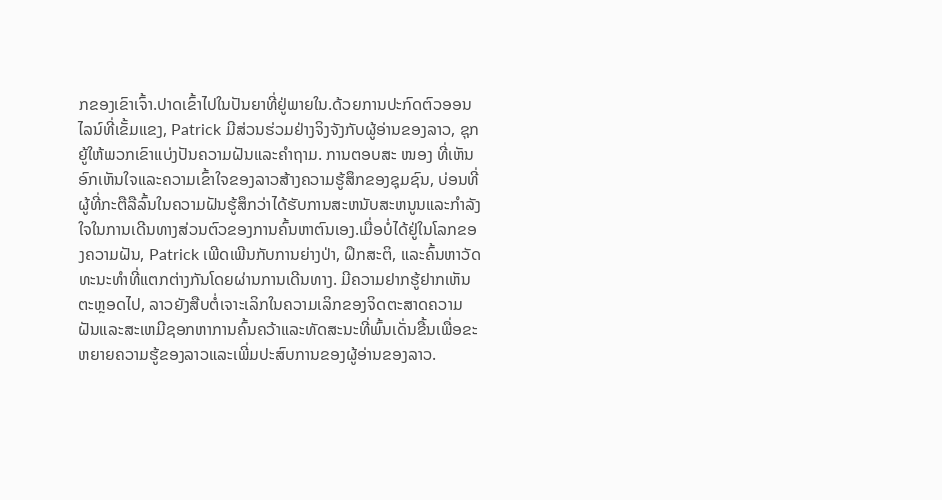ກຂອງເຂົາເຈົ້າ.ປາດເຂົ້າໄປໃນປັນຍາທີ່ຢູ່ພາຍໃນ.ດ້ວຍການປະກົດຕົວອອນໄລນ໌ທີ່ເຂັ້ມແຂງ, Patrick ມີສ່ວນຮ່ວມຢ່າງຈິງຈັງກັບຜູ້ອ່ານຂອງລາວ, ຊຸກຍູ້ໃຫ້ພວກເຂົາແບ່ງປັນຄວາມຝັນແລະຄໍາຖາມ. ການຕອບສະ ໜອງ ທີ່ເຫັນອົກເຫັນໃຈແລະຄວາມເຂົ້າໃຈຂອງລາວສ້າງຄວາມຮູ້ສຶກຂອງຊຸມຊົນ, ບ່ອນທີ່ຜູ້ທີ່ກະຕືລືລົ້ນໃນຄວາມຝັນຮູ້ສຶກວ່າໄດ້ຮັບການສະຫນັບສະຫນູນແລະກໍາລັງໃຈໃນການເດີນທາງສ່ວນຕົວຂອງການຄົ້ນຫາຕົນເອງ.ເມື່ອບໍ່ໄດ້ຢູ່ໃນໂລກຂອງຄວາມຝັນ, Patrick ເພີດເພີນກັບການຍ່າງປ່າ, ຝຶກສະຕິ, ແລະຄົ້ນຫາວັດທະນະທໍາທີ່ແຕກຕ່າງກັນໂດຍຜ່ານການເດີນທາງ. ມີຄວາມຢາກຮູ້ຢາກເຫັນຕະຫຼອດໄປ, ລາວຍັງສືບຕໍ່ເຈາະເລິກໃນຄວາມເລິກຂອງຈິດຕະສາດຄວາມຝັນແລະສະເຫມີຊອກຫາການຄົ້ນຄວ້າແລະທັດສະນະທີ່ພົ້ນເດັ່ນຂື້ນເພື່ອຂະຫຍາຍຄວາມຮູ້ຂອງລາວແລະເພີ່ມປະສົບການຂອງຜູ້ອ່ານຂອງລາວ.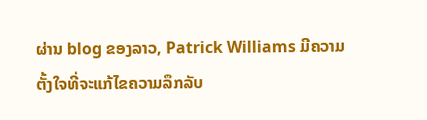ຜ່ານ blog ຂອງລາວ, Patrick Williams ມີຄວາມຕັ້ງໃຈທີ່ຈະແກ້ໄຂຄວາມລຶກລັບ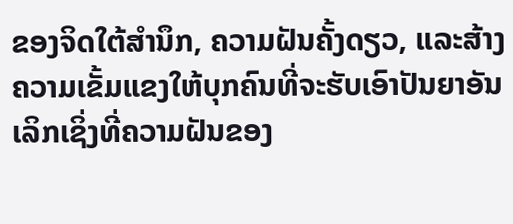ຂອງຈິດໃຕ້ສໍານຶກ, ຄວາມຝັນຄັ້ງດຽວ, ແລະສ້າງຄວາມເຂັ້ມແຂງໃຫ້ບຸກຄົນທີ່ຈະຮັບເອົາປັນຍາອັນເລິກເຊິ່ງທີ່ຄວາມຝັນຂອງ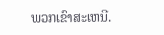ພວກເຂົາສະເຫນີ.